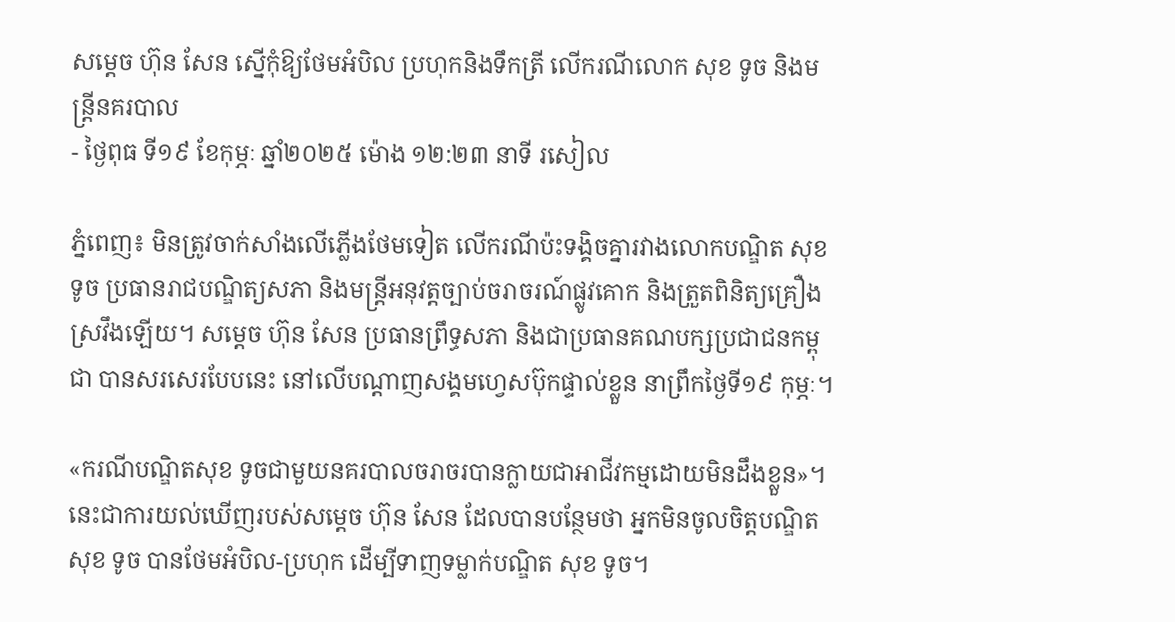សម្ដេច ហ៊ុន សែន ស្នើកុំឱ្យថែមអំបិល ប្រហុកនិងទឹកត្រី លើករណីលោក សុខ ទូច និងមន្រ្តីនគរបាល
- ថ្ងៃពុធ ទី១៩ ខែកុម្ភៈ ឆ្នាំ២០២៥ ម៉ោង ១២:២៣ នាទី រសៀល

ភ្នំពេញ៖ មិនត្រូវចាក់សាំងលើភ្លើងថែមទៀត លើករណីប៉ះទង្គិចគ្នារវាងលោកបណ្ឌិត សុខ ទូច ប្រធានរាជបណ្ឌិត្យសភា និងមន្ត្រីអនុវត្តច្បាប់ចរាចរណ៍ផ្លូវគោក និងត្រួតពិនិត្យគ្រឿងស្រវឹងឡើយ។ សម្ដេច ហ៊ុន សែន ប្រធានព្រឹទ្ធសភា និងជាប្រធានគណបក្សប្រជាជនកម្ពុជា បានសរសេរបែបនេះ នៅលើបណ្ដាញសង្គមហ្វេសប៊ុកផ្ទាល់ខ្លួន នាព្រឹកថ្ងៃទី១៩ កុម្ភៈ។

«ករណីបណ្ឌិតសុខ ទូចជាមួយនគរបាលចរាចរបានក្លាយជាអាជីវកម្មដោយមិនដឹងខ្លួន»។ នេះជាការយល់ឃើញរបស់សម្ដេច ហ៊ុន សែន ដែលបានបន្ថែមថា អ្នកមិនចូលចិត្តបណ្ឌិត សុខ ទូច បានថែមអំបិល-ប្រហុក ដើម្បីទាញទម្លាក់បណ្ឌិត សុខ ទូច។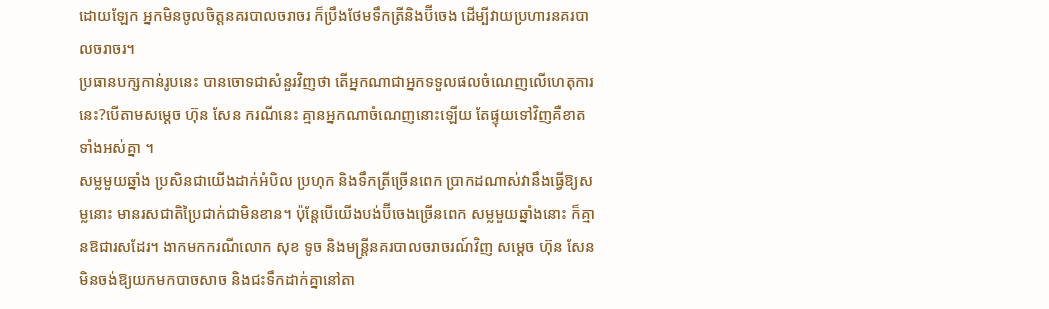ដោយឡែក អ្នកមិនចូលចិត្តនគរបាលចរាចរ ក៏ប្រឹងថែមទឹកត្រីនិងប៊ីចេង ដើម្បីវាយប្រហារនគរបាលចរាចរ។
ប្រធានបក្សកាន់រូបនេះ បានចោទជាសំនួរវិញថា តើអ្នកណាជាអ្នកទទួលផលចំណេញលើហេតុការនេះ?បើតាមសម្ដេច ហ៊ុន សែន ករណីនេះ គ្មានអ្នកណាចំណេញនោះឡើយ តែផ្ទុយទៅវិញគឺខាតទាំងអស់គ្នា ។
សម្លមួយឆ្នាំង ប្រសិនជាយើងដាក់អំបិល ប្រហុក និងទឹកត្រីច្រើនពេក ប្រាកដណាស់វានឹងធ្វើឱ្យសម្លនោះ មានរសជាតិប្រៃជាក់ជាមិនខាន។ ប៉ុន្តែបើយើងបង់ប៊ីចេងច្រើនពេក សម្លមួយឆ្នាំងនោះ ក៏គ្មានឱជារសដែរ។ ងាកមកករណីលោក សុខ ទូច និងមន្ត្រីនគរបាលចរាចរណ៍វិញ សម្ដេច ហ៊ុន សែន មិនចង់ឱ្យយកមកបាចសាច និងជះទឹកដាក់គ្នានៅតា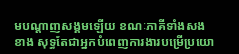មបណ្ដាញសង្គមឡើយ ខណៈភាគីទាំងសងខាង សុទ្ធតែជាអ្នកបំពេញការងារបម្រើប្រយោ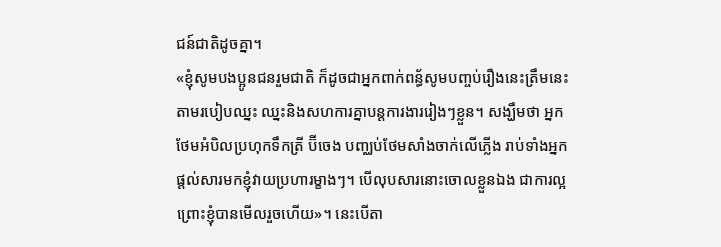ជន៍ជាតិដូចគ្នា។
«ខ្ញុំសូមបងប្អូនជនរួមជាតិ ក៏ដូចជាអ្នកពាក់ពន្ធ័សូមបញ្ចប់រឿងនេះត្រឹមនេះ តាមរបៀបឈ្នះ ឈ្នះនិងសហការគ្នាបន្តការងាររៀងៗខ្លួន។ សង្ឃឹមថា អ្នកថែមអំបិលប្រហុកទឹកត្រី ប៊ីចេង បញ្ឈប់ថែមសាំងចាក់លើភ្លើង រាប់ទាំងអ្នកផ្តល់សារមកខ្ញុំវាយប្រហារម្ខាងៗ។ បើលុបសារនោះចោលខ្លួនឯង ជាការល្អ ព្រោះខ្ញុំបានមើលរួចហើយ»។ នេះបើតា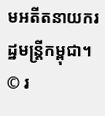មអតីតនាយករដ្ឋមន្រ្តីកម្ពុជា។
© រ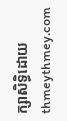ក្សាសិទ្ធិដោយ thmeythmey.com